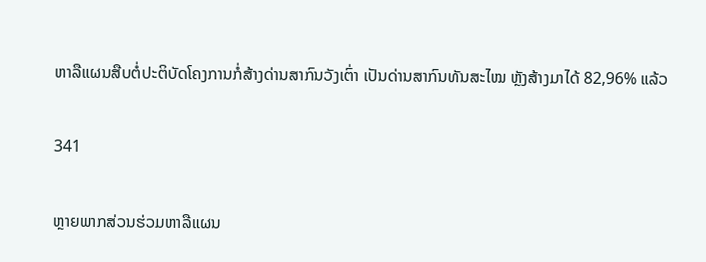ຫາລືແຜນສືບຕໍ່ປະຕິບັດໂຄງການກໍ່ສ້າງດ່ານສາກົນວັງເຕົ່າ ເປັນດ່ານສາກົນທັນສະໄໝ ຫຼັງສ້າງມາໄດ້ 82,96% ແລ້ວ

341

ຫຼາຍພາກສ່ວນຮ່ວມຫາລືແຜນ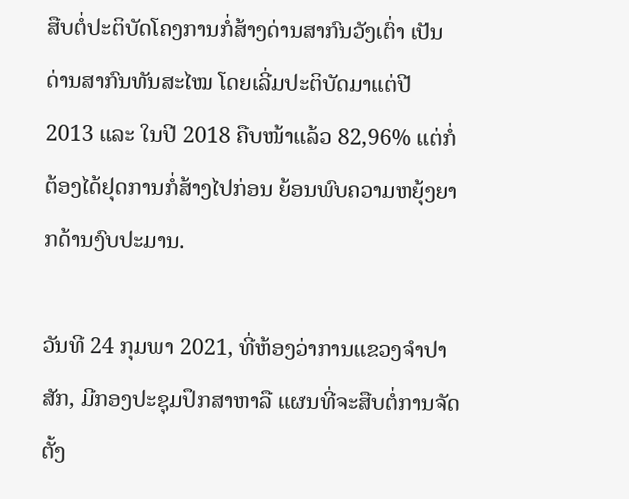ສືບຕໍ່ປະຕິບັດໂຄງການກໍ່ສ້າງດ່ານສາກົນວັງເຕົ່າ ເປັນດ່ານສາກົນທັນສະໄໝ ໂດຍເລີ່ມປະຕິບັດມາແຕ່ປີ 2013 ແລະ ໃນປີ 2018 ຄືບໜ້າແລ້ວ 82,96% ແຕ່ກໍ່ຕ້ອງໄດ້ຢຸດການກໍ່ສ້າງໄປກ່ອນ ຍ້ອນພົບຄວາມຫຍຸ້ງຍາກດ້ານງົບປະມານ.

ວັນທີ 24 ກຸມພາ 2021, ທີ່ຫ້ອງວ່າການແຂວງຈຳປາສັກ, ມີກອງປະຊຸມປຶກສາຫາລື ແຜນທີ່ຈະສືບຕໍ່ການຈັດຕັ້ງ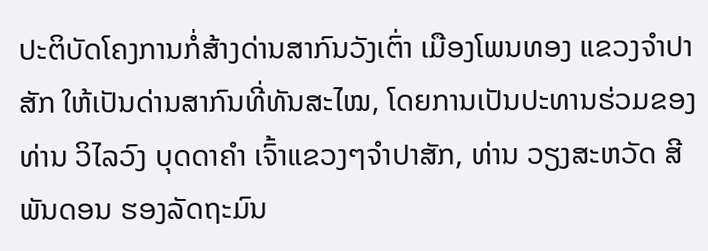ປະຕິບັດໂຄງການກໍ່ສ້າງດ່ານສາກົນວັງເຕົ່າ ເມືອງໂພນທອງ ແຂວງຈຳປາສັກ ໃຫ້ເປັນດ່ານສາກົນທີ່ທັນສະໄໝ, ໂດຍການເປັນປະທານຮ່ວມຂອງທ່ານ ວິໄລວົງ ບຸດດາຄຳ ເຈົ້າແຂວງໆຈຳປາສັກ, ທ່ານ ວຽງສະຫວັດ ສີພັນດອນ ຮອງລັດຖະມົນ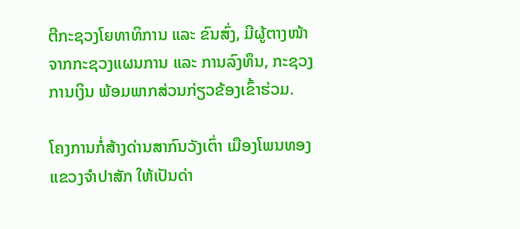ຕີກະຊວງໂຍທາທິການ ແລະ ຂົນສົ່ງ, ມີຜູ້ຕາງໜ້າຈາກກະຊວງແຜນການ ແລະ ການລົງທຶນ, ກະຊວງການເງິນ ພ້ອມພາກສ່ວນກ່ຽວຂ້ອງເຂົ້າຮ່ວມ.

ໂຄງການກໍ່ສ້າງດ່ານສາກົນວັງເຕົ່າ ເມືອງໂພນທອງ ແຂວງຈຳປາສັກ ໃຫ້ເປັນດ່າ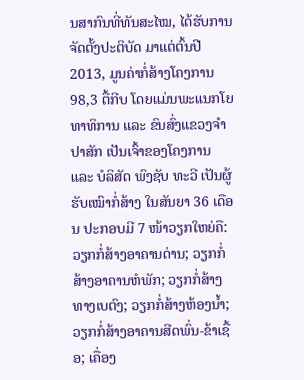ນສາກົນທີ່ທັນສະໄໝ, ໄດ້ຮັບການຈັດຕັ້ງປະຕິບັດ ມາແຕ່ຕົ້ນປີ 2013, ມູນຄ່າກໍ່ສ້າງໂຄງການ 98,3 ຕື້ກີບ ໂດຍແມ່ນພະແນກໂຍທາທິການ ແລະ ຂົນສົ່ງແຂວງຈຳປາສັກ ເປັນເຈົ້າຂອງໂຄງການ ແລະ ບໍລິສັດ ພົງຊັບ ທະວີ ເປັນຜູ້ຮັບເໝົາກໍ່ສ້າງ ໃນສັນຍາ 36 ເດືອນ ປະກອບມີ 7 ໜ້າວຽກໃຫຍ່ຄື: ວຽກກໍ່ສ້າງອາຄານດ່ານ; ວຽກກໍ່ສ້າງອາຄານຫໍພັກ; ວຽກກໍ່ສ້າງທາງເບຕົງ; ວຽກກໍ່ສ້າງຫ້ອງນ້ຳ; ວຽກກໍ່ສ້າງອາຄານສີດພົ່ນ-ຂ້າເຊື້ອ; ເຄື່ອງ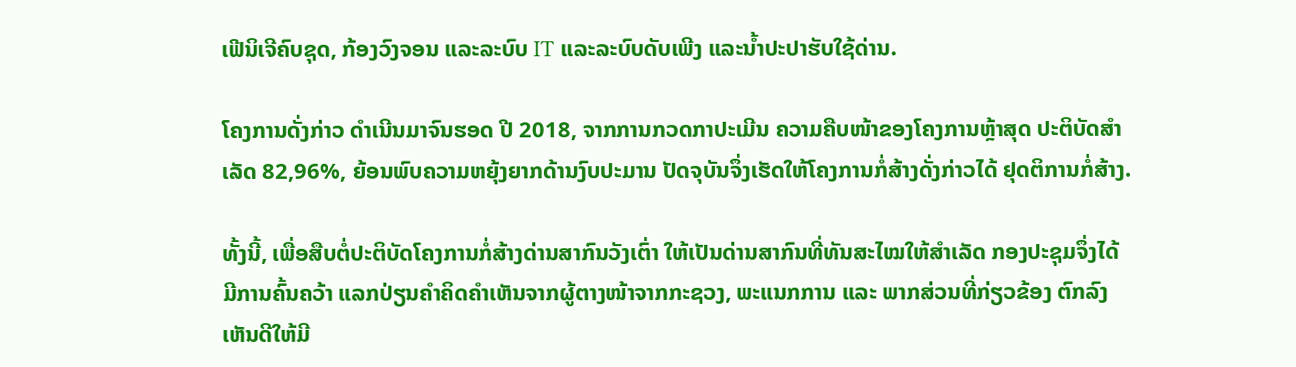ເຟີນິເຈີຄົບຊຸດ, ກ້ອງວົງຈອນ ແລະລະບົບ IT ແລະລະບົບດັບເພີງ ແລະນ້ຳປະປາຮັບໃຊ້ດ່ານ.

ໂຄງການດັ່ງກ່າວ ດຳເນີນມາຈົນຮອດ ປີ 2018, ຈາກການກວດກາປະເມີນ ຄວາມຄືບໜ້າຂອງໂຄງການຫຼ້າສຸດ ປະຕິບັດສຳເລັດ 82,96%, ຍ້ອນພົບຄວາມຫຍຸ້ງຍາກດ້ານງົບປະມານ ປັດຈຸບັນຈຶ່ງເຮັດໃຫ້ໂຄງການກໍ່ສ້າງດັ່ງກ່າວໄດ້ ຢຸດຕິການກໍ່ສ້າງ.

ທັ້ງນີ້, ເພື່ອສືບຕໍ່ປະຕິບັດໂຄງການກໍ່ສ້າງດ່ານສາກົນວັງເຕົ່າ ໃຫ້ເປັນດ່ານສາກົນທີ່ທັນສະໄໝໃຫ້ສຳເລັດ ກອງປະຊຸມຈຶ່ງໄດ້ມີການຄົ້ນຄວ້າ ແລກປ່ຽນຄຳຄິດຄຳເຫັນຈາກຜູ້ຕາງໜ້າຈາກກະຊວງ, ພະແນກການ ແລະ ພາກສ່ວນທີ່ກ່ຽວຂ້ອງ ຕົກລົງເຫັນດີໃຫ້ມີ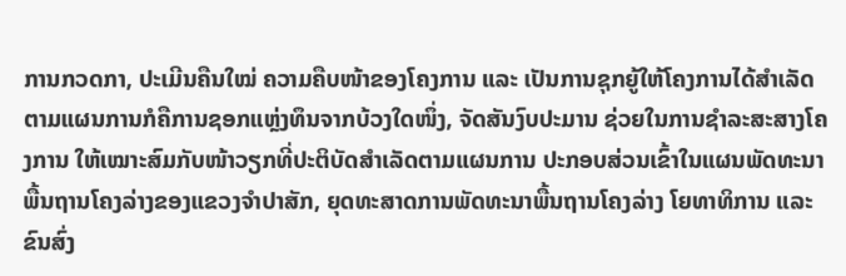ການກວດກາ, ປະເມີນຄືນໃໝ່ ຄວາມຄືບໜ້າຂອງໂຄງການ ແລະ ເປັນການຊຸກຍູ້ໃຫ້ໂຄງການໄດ້ສຳເລັດຕາມແຜນການກໍຄືການຊອກແຫຼ່ງທຶນຈາກບ້ວງໃດໜຶ່ງ, ຈັດສັນງົບປະມານ ຊ່ວຍໃນການຊຳລະສະສາງໂຄງການ ໃຫ້ເໝາະສົມກັບໜ້າວຽກທີ່ປະຕິບັດສຳເລັດຕາມແຜນການ ປະກອບສ່ວນເຂົ້າໃນແຜນພັດທະນາພື້ນຖານໂຄງລ່າງຂອງແຂວງຈຳປາສັກ, ຍຸດທະສາດການພັດທະນາພື້ນຖານໂຄງລ່າງ ໂຍທາທິການ ແລະຂົນສົ່ງ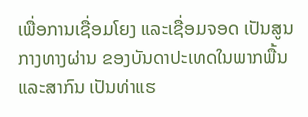ເພື່ອການເຊື່ອມໂຍງ ແລະເຊື່ອມຈອດ ເປັນສູນກາງທາງຜ່ານ ຂອງບັນດາປະເທດໃນພາກພື້ນ ແລະສາກົນ ເປັນທ່າແຮ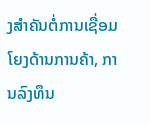ງສຳຄັນຕໍ່ການເຊື່ອມໂຍງດ້ານການຄ້າ, ການລົງທຶນ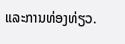ແລະການທ່ອງທ່ຽວ.